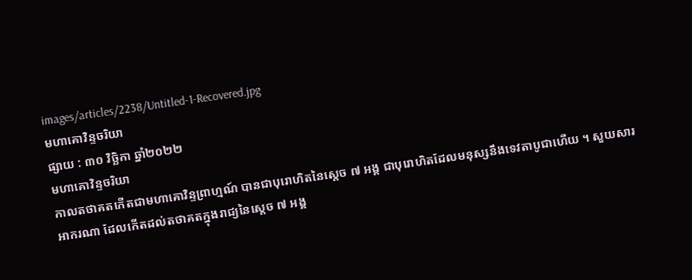images/articles/2238/Untitled-1-Recovered.jpg
មហាគោវិន្ទចរិយា
ផ្សាយ : ៣០ វិច្ឆិកា ឆ្នាំ២០២២
មហាគោវិន្ទចរិយា
កាលតថាគតកើតជាមហាគោវិន្ទព្រាហ្មណ៍ បានជាបុរោហិតនៃស្តេច ៧ អង្គ ជាបុរោហិតដែលមនុស្សនឹងទេវតាបូជាហើយ ។ សួយសារអាករណា ដែលកើតដល់តថាគតក្នុងរាជ្យនៃស្តេច ៧ អង្គ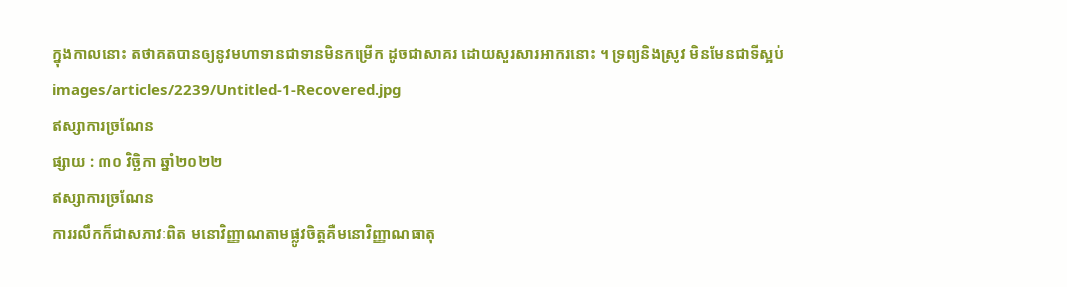ក្នុងកាលនោះ តថាគតបានឲ្យនូវមហាទានជាទានមិនកម្រើក ដូចជាសាគរ ដោយសួរសារអាករនោះ ។ ទ្រព្យនិងស្រូវ មិនមែនជាទីស្អប់
images/articles/2239/Untitled-1-Recovered.jpg
ឥស្សាការច្រណែន
ផ្សាយ : ៣០ វិច្ឆិកា ឆ្នាំ២០២២
ឥស្សាការច្រណែន
ការរលឹកក៏ជាសភាវៈពិត មនោវិញ្ញាណតាមផ្លូវចិត្តគឺមនោវិញ្ញាណធាតុ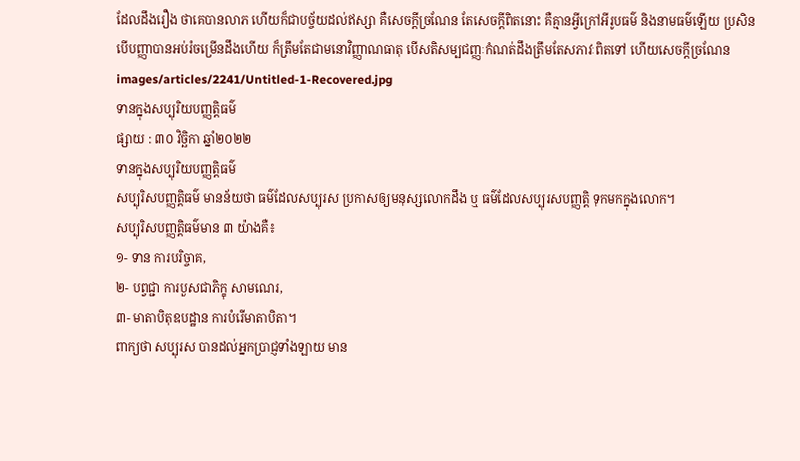ដែលដឹងរឿង ថាគេបានលាភ ហើយក៏ជាបច្ច័យដល់ឥស្សា គឺសេចក្ដីច្រណែន តែសេចក្ដីពិតនោះ គឺគ្មានអ្វីក្រៅអីរូបធម៌ និងនាមធម៌ឡើយ ប្រសិនបើបញ្ញាបានអប់រំចម្រើនដឹងហើយ ក៏ត្រឹមតែជាមនោវិញ្ញាណធាតុ បើសតិសម្បជញ្ញៈកំណត់ដឹងត្រឹមតែសភាវៈពិតទៅ ហើយសេចក្ដីច្រណែន
images/articles/2241/Untitled-1-Recovered.jpg
ទានក្នុងសប្បុរិយបញ្ញត្តិធម៌
ផ្សាយ : ៣០ វិច្ឆិកា ឆ្នាំ២០២២
ទានក្នុងសប្បុរិយបញ្ញត្តិធម៌
សប្បុរិសបញ្ញត្តិធម៌ មានន័យថា ធម៌ដែលសប្បុរស ប្រកាសឲ្យមនុស្សលោកដឹង ឬ ធម៌ដែលសប្បុរសបញ្ញត្តិ ទុកមកក្នុងលោក។
សប្បុរិសបញ្ញត្តិធម៌មាន ៣ យ៉ាងគឺ៖
១- ទាន ការបរិច្ចាគ,
២- បព្វជ្ជា ការបួសជាភិក្ខុ សាមណេរ,
៣- មាតាបិតុឧបដ្ឋាន ការបំរើមាតាបិតា។
ពាក្យថា សប្បុរស បានដល់អ្នកប្រាជ្ញទាំងឡាយ មាន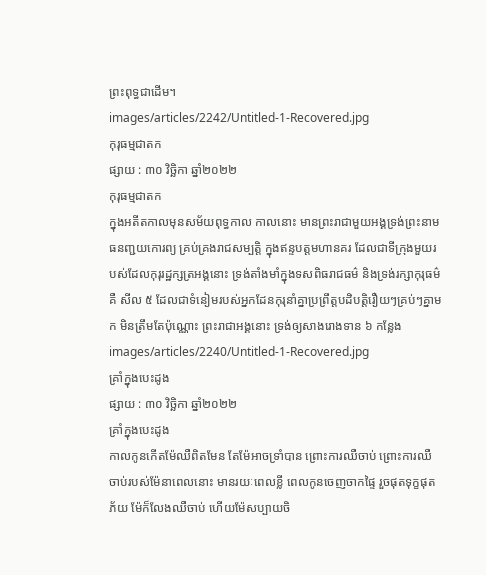ព្រះពុទ្ធជាដើម។
images/articles/2242/Untitled-1-Recovered.jpg
កុរុធម្មជាតក
ផ្សាយ : ៣០ វិច្ឆិកា ឆ្នាំ២០២២
កុរុធម្មជាតក
ក្នុងអតីតកាលមុនសម័យពុទ្ធកាល កាលនោះ មានព្រះរាជាមួយអង្គទ្រង់ព្រះនាម ធនញ្ជយកោរព្យ គ្រប់គ្រងរាជសម្បត្តិ ក្នុងឥន្ទបត្តមហានគរ ដែលជាទីក្រុងមួយរបស់ដែលកុរុរដ្ឋក្សត្រអង្គនោះ ទ្រង់តាំងមាំក្នុងទសពិធរាជធម៌ និងទ្រង់រក្សាកុរុធម៌ គឺ សីល ៥ ដែលជាទំនៀមរបស់អ្នកដែនកុរុនាំគ្នាប្រព្រឹត្តបដិបត្តិរឿយៗគ្រប់ៗគ្នាមក មិនត្រឹមតែប៉ុណ្ណោះ ព្រះរាជាអង្គនោះ ទ្រង់ឲ្យសាងរោងទាន ៦ កន្លែង
images/articles/2240/Untitled-1-Recovered.jpg
គ្រាំក្នុងបេះដូង
ផ្សាយ : ៣០ វិច្ឆិកា ឆ្នាំ២០២២
គ្រាំក្នុងបេះដូង
កាលកូនកើតម៉ែឈឺពិតមែន តែម៉ែអាចទ្រាំបាន ព្រោះការឈឺចាប់ ព្រោះការឈឺចាប់របស់ម៉ែនាពេលនោះ មានរយៈពេលខ្លី ពេលកូនចេញចាកផ្ទៃ រួចផុតទុក្ខផុតភ័យ ម៉ែក៏លែងឈឺចាប់ ហើយម៉ែសប្បាយចិ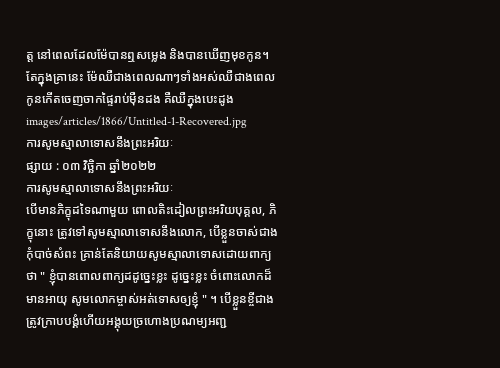ត្ត នៅពេលដែលម៉ែបានឮសម្លេង និងបានឃើញមុខកូន។
តែក្នុងគ្រានេះ ម៉ែឈឺជាងពេលណាៗទាំងអស់ឈឺជាងពេលកូនកើតចេញចាកផ្ទៃរាប់ម៉ឺនដង គឺឈឺក្នុងបេះដូង
images/articles/1866/Untitled-1-Recovered.jpg
ការសូមស្មាលាទោសនឹងព្រះអរិយៈ
ផ្សាយ : ០៣ វិច្ឆិកា ឆ្នាំ២០២២
ការសូមស្មាលាទោសនឹងព្រះអរិយៈ
បើមានភិក្ខុដទៃណាមួយ ពោលតិះដៀលព្រះអរិយបុគ្គល, ភិក្ខុនោះ ត្រូវទៅសូមស្មាលាទោសនឹងលោក, បើខ្លួនចាស់ជាងកុំបាច់សំពះ គ្រាន់តែនិយាយសូមស្មាលាទោសដោយពាក្យថា " ខ្ញុំបានពោលពាក្យដដូច្នេះខ្លះ ដូច្នេះខ្លះ ចំពោះលោកដ៏មានអាយុ សូមលោកម្ចាស់អត់ទោសឲ្យខ្ញុំ " ។ បើខ្លួនខ្ចីជាង ត្រូវក្រាបបង្គំហើយអង្គុយច្រហោងប្រណម្យអញ្ជ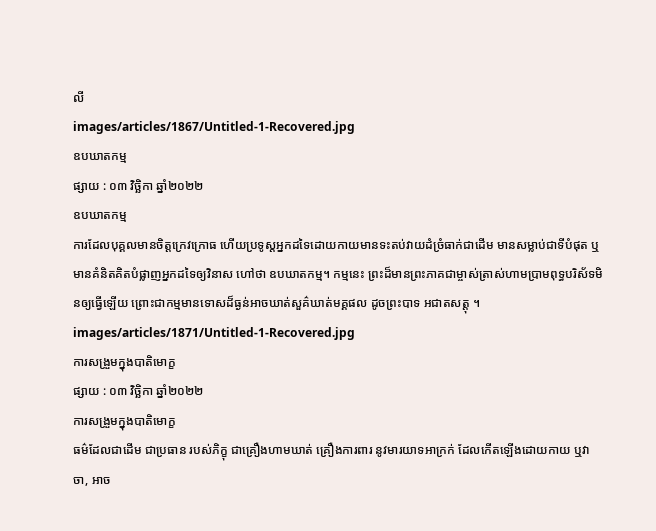លី
images/articles/1867/Untitled-1-Recovered.jpg
ឧបឃាតកម្ម
ផ្សាយ : ០៣ វិច្ឆិកា ឆ្នាំ២០២២
ឧបឃាតកម្ម
ការដែលបុគ្គលមានចិត្តក្រេវក្រោធ ហើយប្រទូស្ដអ្នកដទៃដោយកាយមានទះតប់វាយដំច្រំធាក់ជាដើម មានសម្លាប់ជាទីបំផុត ឬមានគំនិតគិតបំផ្លាញអ្នកដទៃឲ្យវិនាស ហៅថា ឧបឃាតកម្ម។ កម្មនេះ ព្រះដ៏មានព្រះភាគជាម្ចាស់ត្រាស់ហាមប្រាមពុទ្ធបរិស័ទមិនឲ្យធ្វើឡើយ ព្រោះជាកម្មមានទោសដ៏ធ្ងន់អាចឃាត់សួគ៌ឃាត់មគ្គផល ដូចព្រះបាទ អជាតសត្តុ ។
images/articles/1871/Untitled-1-Recovered.jpg
ការសង្រួមក្នុងបាតិមោក្ខ
ផ្សាយ : ០៣ វិច្ឆិកា ឆ្នាំ២០២២
ការសង្រួមក្នុងបាតិមោក្ខ
ធម៌ដែលជាដើម ជាប្រធាន របស់ភិក្ខុ ជាគ្រឿងហាមឃាត់ គ្រឿងការពារ នូវមារយាទអាក្រក់ ដែលកើតឡើងដោយកាយ ឬវាចា, អាច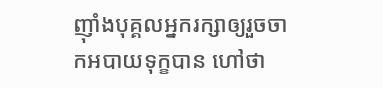ញ៉ាំងបុគ្គលអ្នករក្សាឲ្យរួចចាកអបាយទុក្ខបាន ហៅថា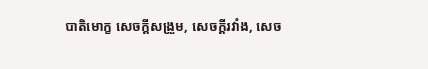បាតិមោក្ខ សេចក្ដីសង្រួម, សេចក្ដីរវាំង, សេច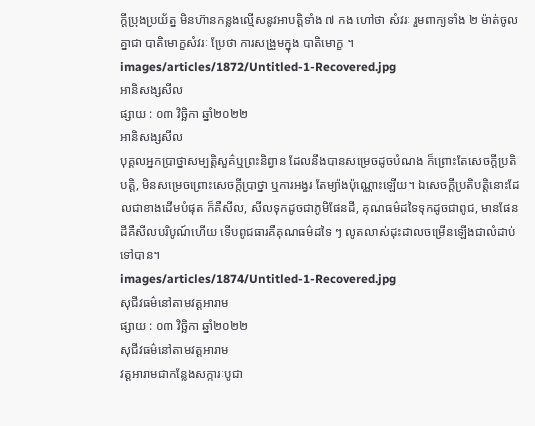ក្ដីប្រុងប្រយ័ត្ន មិនហ៊ានកន្លងល្មើសនូវអាបត្តិទាំង ៧ កង ហៅថា សំវរៈ រួមពាក្យទាំង ២ ម៉ាត់ចូលគ្នាជា បាតិមោក្ខសំវរៈ ប្រែថា ការសង្រួមក្នុង បាតិមោក្ខ ។
images/articles/1872/Untitled-1-Recovered.jpg
អានិសង្សសីល
ផ្សាយ : ០៣ វិច្ឆិកា ឆ្នាំ២០២២
អានិសង្សសីល
បុគ្គលអ្នកប្រាថ្នាសម្បត្តិសួគ៌ឬព្រះនិព្វាន ដែលនឹងបានសម្រេចដូចបំណង ក៏ព្រោះតែសេចក្ដីប្រតិបត្តិ, មិនសម្រេចព្រោះសេចក្ដីប្រាថ្នា ឬការអង្វរ តែម្យ៉ាងប៉ុណ្ណោះឡើយ។ ឯសេចក្ដីប្រតិបត្តិនោះដែលជាខាងដើមបំផុត ក៏គឺសីល, សីលទុកដូចជាភូមិផែនដី, គុណធម៌ដទៃទុកដូចជាពូជ, មានផែនដីគឺសីលបរិបូណ៍ហើយ ទើបពូជធារគឺគុណធម៌ដទៃ ៗ លូតលាស់ដុះដាលចម្រើនឡើងជាលំដាប់ទៅបាន។
images/articles/1874/Untitled-1-Recovered.jpg
សុជីវធម៌នៅតាមវត្តអារាម
ផ្សាយ : ០៣ វិច្ឆិកា ឆ្នាំ២០២២
សុជីវធម៌នៅតាមវត្តអារាម
វត្តអារាមជាកន្លែងសក្ការៈបូជា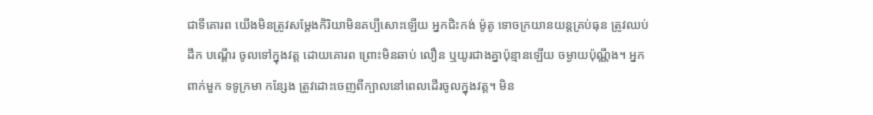ជាទីគោរព យើងមិនត្រូវសម្តែងកិរិយាមិនគប្បីសោះឡើយ អ្នកជិះកង់ ម៉ូតូ ទោចក្រយានយន្តគ្រប់ធុន ត្រូវឈប់ដឹក បណ្ដើរ ចូលទៅក្នុងវត្ត ដោយគោរព ព្រោះមិនឆាប់ លឿន ឬយូរជាងគ្នាប៉ុន្មានឡើយ ចម្ងាយប៉ុណ្ណឹង។ អ្នកពាក់មួក ទទូក្រមា កន្សែង ត្រូវដោះចេញពីក្បាលនៅពេលដើរចូលក្នុងវត្ត។ មិន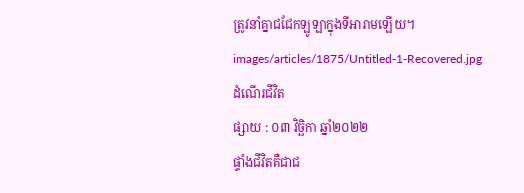ត្រូវនាំគ្នាជជែកឡូឡាក្នុងទីអារាមឡើយ។
images/articles/1875/Untitled-1-Recovered.jpg
ដំណើរជីវិត
ផ្សាយ : ០៣ វិច្ឆិកា ឆ្នាំ២០២២
ផ្ទាំងជីវិតគឺជាជ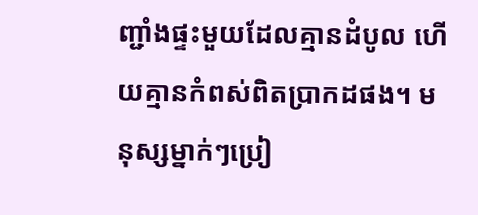ញ្ជាំងផ្ទះមួយដែលគ្មានដំបូល ហើយគ្មានកំពស់ពិតប្រាកដផង។ មនុស្សម្នាក់ៗប្រៀ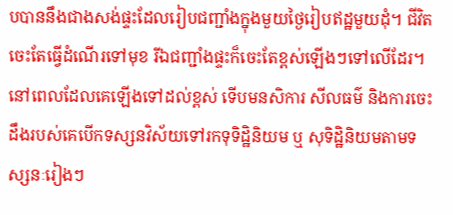បបាននឹងជាងសង់ផ្ទះដែលរៀបជញ្ជាំងក្នុងមួយថ្ងៃរៀបឥដ្ឋមួយដុំ។ ជីវិតចេះតែធ្វើដំណើរទៅមុខ រីឯជញ្ជាំងផ្ទះក៏ចេះតែខ្ពស់ឡើងៗទៅលើដែរ។ នៅពេលដែលគេឡើងទៅដល់ខ្ពស់ ទើបមនសិការ សីលធម៌ និងការចេះដឹងរបស់គេបើកទស្សនវិស័យទៅរកទុទិដ្ឋិនិយម ឬ សុទិដ្ឋិនិយមតាមទស្សនៈរៀងៗ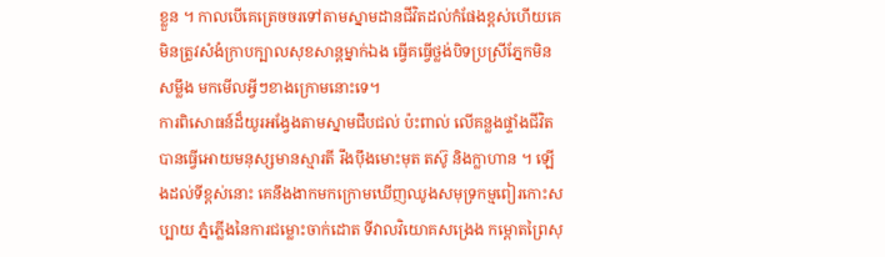ខ្លួន ។ កាលបើគេត្រេចចរទៅតាមស្នាមដានជីវិតដល់កំផែងខ្ពស់ហើយគេមិនត្រូវសំងំក្រាបក្បាលសុខសាន្តម្នាក់ឯង ធ្វើគធ្វើថ្លង់បិទប្រស្រីភ្នែកមិនសម្លឹង មកមើលអ្វីៗខាងក្រោមនោះទេ។
ការពិសោធន៍ដ៏យូរអង្វែងតាមស្នាមជឹបជល់ ប៉ះពាល់ លើគន្លងផ្ទាំងជីវិត បានធ្វើអោយមនុស្សមានស្មារតី រឹងប៉ឹងមោះមុត តស៊ូ និងក្លាហាន ។ ឡើងដល់ទីខ្ពស់នោះ គេនឹងងាកមកក្រោមឃើញឈូងសមុទ្រកម្មពៀរកោះសប្បាយ ភ្នំភ្លើងនៃការជម្លោះចាក់ដោត ទីវាលវិយោគសង្រេង កម្ពោតព្រៃសុ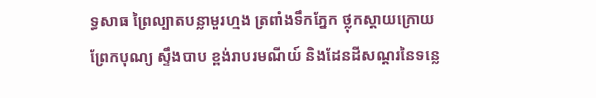ទ្ធសាធ ព្រៃល្បាតបន្លាមួរហ្មង ត្រពាំងទឹកភ្នែក ថ្លុកស្ដាយក្រោយ ព្រែកបុណ្យ ស្ទឹងបាប ខ្ពង់រាបរមណីយ៍ និងដែនដីសណ្ដរនៃទន្លេ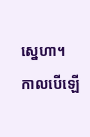ស្នេហា។
កាលបើឡើ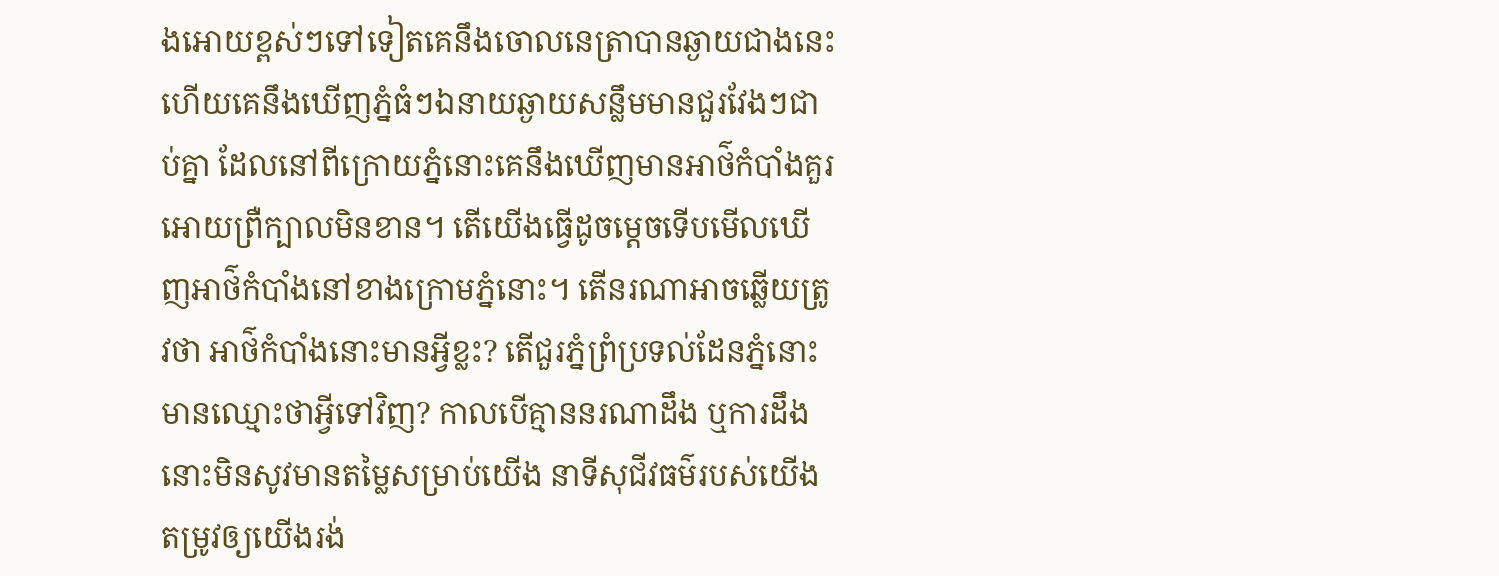ងអោយខ្ពស់ៗទៅទៀតគេនឹងចោលនេត្រាបានឆ្ងាយជាងនេះ ហើយគេនឹងឃើញភ្នំធំៗឯនាយឆ្ងាយសន្លឹមមានជួរវែងៗជាប់គ្នា ដែលនៅពីក្រោយភ្នំនោះគេនឹងឃើញមានអាថ៌កំបាំងគួរអោយព្រឺក្បាលមិនខាន។ តើយើងធ្វើដូចម្ដេចទើបមើលឃើញអាថ៌កំបាំងនៅខាងក្រោមភ្នំនោះ។ តើនរណាអាចឆ្លើយត្រូវថា អាថ៌កំបាំងនោះមានអ្វីខ្លះ? តើជួរភ្នំព្រំប្រទល់ដែនភ្នំនោះមានឈ្មោះថាអ្វីទៅវិញ? កាលបើគ្មាននរណាដឹង ឬការដឹងនោះមិនសូវមានតម្លៃសម្រាប់យើង នាទីសុជីវធម៌របស់យើងតម្រូវឲ្យយើងរង់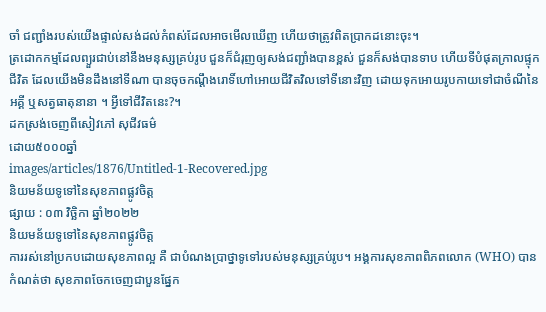ចាំ ជញ្ជាំងរបស់យើងផ្ទាល់សង់ដល់កំពស់ដែលអាចមើលឃើញ ហើយថាត្រូវពិតប្រាកដនោះចុះ។
ត្រដោកកម្មដែលព្យួរជាប់នៅនឹងមនុស្សគ្រប់រូប ជួនក៏ជំរុញឲ្យសង់ជញ្ជាំងបានខ្ពស់ ជួនក៏សង់បានទាប ហើយទីបំផុតក្រាលផ្ទុកជីវិត ដែលយើងមិនដឹងនៅទីណា បានចុចកណ្ដឹងរោទិ៍ហៅអោយជីវិតវិលទៅទីនោះវិញ ដោយទុកអោយរូបកាយទៅជាចំណីនៃអគ្គី ឬសត្វធាតុនានា ។ អ្វីទៅជីវិតនេះ?។
ដកស្រង់ចេញពីសៀវភៅ សុជីវធម៌
ដោយ៥០០០ឆ្នាំ
images/articles/1876/Untitled-1-Recovered.jpg
និយមន័យទូទៅនៃសុខភាពផ្លូវចិត្ត
ផ្សាយ : ០៣ វិច្ឆិកា ឆ្នាំ២០២២
និយមន័យទូទៅនៃសុខភាពផ្លូវចិត្ត
ការរស់នៅប្រកបដោយសុខភាពល្អ គឺ ជាបំណងប្រាថ្នាទូទៅរបស់មនុស្សគ្រប់រូប។ អង្គការសុខភាពពិភពលោក (WHO) បានកំណត់ថា សុខភាពចែកចេញជាបួនផ្នែក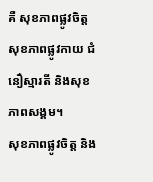គឺ សុខភាពផ្លូវចិត្ត សុខភាពផ្លូវកាយ ជំនឿស្មារតី និងសុខភាពសង្គម។
សុខភាពផ្លូវចិត្ត និង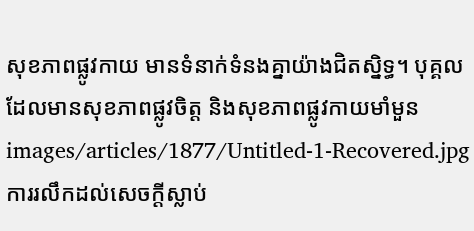សុខភាពផ្លូវកាយ មានទំនាក់ទំនងគ្នាយ៉ាងជិតស្និទ្ធ។ បុគ្គលដែលមានសុខភាពផ្លូវចិត្ត និងសុខភាពផ្លូវកាយមាំមួន
images/articles/1877/Untitled-1-Recovered.jpg
ការរលឹកដល់សេចក្តីស្លាប់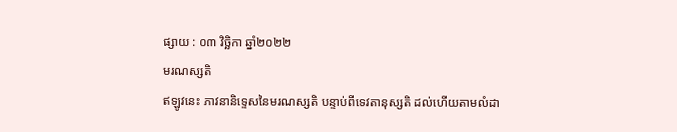ផ្សាយ : ០៣ វិច្ឆិកា ឆ្នាំ២០២២
មរណស្សតិ
ឥឡូវនេះ ភាវនានិទ្ទេសនៃមរណស្សតិ បន្ទាប់ពីទេវតានុស្សតិ ដល់ហើយតាមលំដា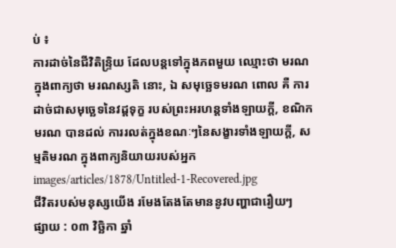ប់ ៖
ការដាច់នៃជីវិតិន្ទ្រិយ ដែលបន្តទៅក្នុងភពមួយ ឈ្មោះថា មរណ ក្នុងពាក្យថា មរណស្សតិ នោះ, ឯ សមុច្ឆេទមរណ ពោល គឺ ការដាច់ជាសមុច្ឆេទនៃវដ្ដទុក្ខ របស់ព្រះអរហន្តទាំងឡាយក្ដី, ខណិកមរណ បានដល់ ការរលត់ក្នុងខណៈៗនៃសង្ខារទាំងឡាយក្ដី, សម្មតិមរណ ក្នុងពាក្យនិយាយរបស់អ្នក
images/articles/1878/Untitled-1-Recovered.jpg
ជីវិតរបស់មនុស្សយើង រមែងតែងតែមាននូវបញ្ហាជារឿយៗ
ផ្សាយ : ០៣ វិច្ឆិកា ឆ្នាំ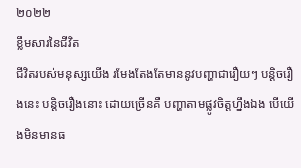២០២២
ខ្លឹមសារនៃជីវិត
ជីវិតរបស់មនុស្សយើង រមែងតែងតែមាននូវបញ្ហាជារឿយៗ បន្តិចរឿងនេះ បន្តិចរឿងនោះ ដោយច្រើនគឺ បញ្ហាតាមផ្លូវចិត្តហ្នឹងឯង បើយើងមិនមានធ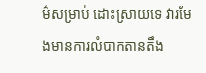ម៌សម្រាប់ ដោះស្រាយទេ វារមែងមានការលំបាកតានតឹង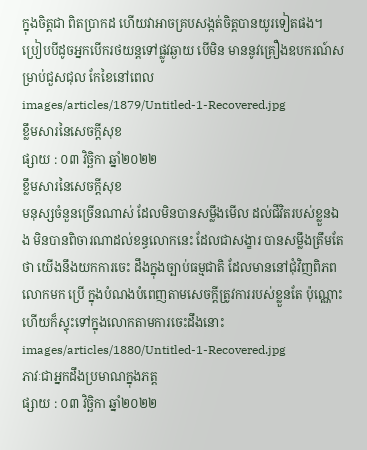ក្នុងចិត្តជា ពិតប្រាកដ ហើយវាអាចគ្របសង្កត់ចិត្តបានយូរទៀតផង។
ប្រៀបបីដូចអ្នកបើករថយន្តទៅផ្លូវឆ្ងាយ បើមិន មាននូវគ្រឿងឧបករណ៍សម្រាប់ជួសជុល កែខៃនៅពេល
images/articles/1879/Untitled-1-Recovered.jpg
ខ្លឹមសារនៃសេចក្តីសុខ
ផ្សាយ : ០៣ វិច្ឆិកា ឆ្នាំ២០២២
ខ្លឹមសារនៃសេចក្តីសុខ
មនុស្សចំនួនច្រើនណាស់ ដែលមិនបានសម្លឹងមើល ដល់ជីវិតរបស់ខ្លួនឯង មិនបានពិចារណាដល់ខន្ធលោកនេះ ដែលជាសង្ខារ បានសម្លឹងត្រឹមតែថា យើងនឹងយកការចេះ ដឹងក្នុងច្បាប់ធម្មជាតិ ដែលមាននៅជុំវិញពិភពលោកមក ប្រើ ក្នុងបំណងបំពេញតាមសេចក្តីត្រូវការរបស់ខ្លួនតែ ប៉ុណ្ណោះ ហើយក៏ស្ទុះទៅក្នុងលោកតាមការចេះដឹងនោះ
images/articles/1880/Untitled-1-Recovered.jpg
ភាវៈជាអ្នកដឹងប្រមាណក្នុងភត្ត
ផ្សាយ : ០៣ វិច្ឆិកា ឆ្នាំ២០២២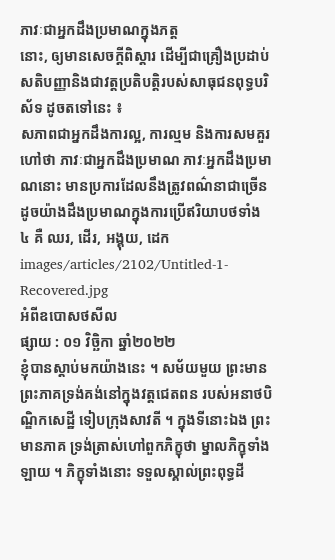ភាវៈជាអ្នកដឹងប្រមាណក្នុងភត្ត
នោះ, ឲ្យមានសេចក្ដីពិស្ដារ ដើម្បីជាគ្រឿងប្រដាប់ សតិបញ្ញានិងជាវត្តប្រតិបត្តិរបស់សាធុជនពុទ្ធបរិស័ទ ដូចតទៅនេះ ៖
សភាពជាអ្នកដឹងការល្អ, ការល្មម និងការសមគួរហៅថា ភាវៈជាអ្នកដឹងប្រមាណ ភាវៈអ្នកដឹងប្រមាណនោះ មានប្រការដែលនឹងត្រូវពណ៌នាជាច្រើន ដូចយ៉ាងដឹងប្រមាណក្នុងការប្រើឥរិយាបថទាំង ៤ គឺ ឈរ, ដើរ, អង្គុយ, ដេក
images/articles/2102/Untitled-1-Recovered.jpg
អំពីឧបោសថសីល
ផ្សាយ : ០១ វិច្ឆិកា ឆ្នាំ២០២២
ខ្ញុំបានស្តាប់មកយ៉ាងនេះ ។ សម័យមួយ ព្រះមានព្រះភាគទ្រង់គង់នៅក្នុងវត្តជេតពន របស់អនាថបិណ្ឌិកសេដ្ឋី ទៀបក្រុងសាវតី ។ ក្នុងទីនោះឯង ព្រះមានភាគ ទ្រង់ត្រាស់ហៅពួកភិក្ខុថា ម្នាលភិក្ខុទាំងឡាយ ។ ភិក្ខុទាំងនោះ ទទួលស្គាល់ព្រះពុទ្ធដី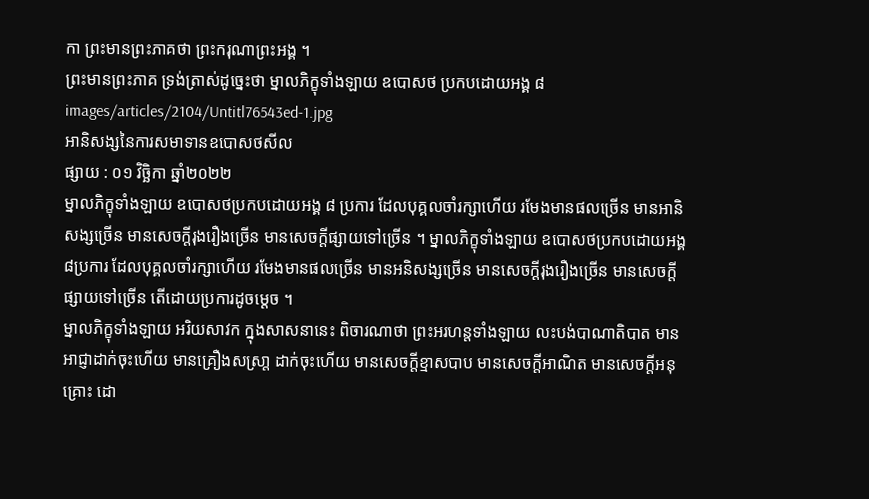កា ព្រះមានព្រះភាគថា ព្រះករុណាព្រះអង្គ ។
ព្រះមានព្រះភាគ ទ្រង់ត្រាស់ដូច្នេះថា ម្នាលភិក្ខុទាំងឡាយ ឧបោសថ ប្រកបដោយអង្គ ៨
images/articles/2104/Untitl76543ed-1.jpg
អានិសង្សនៃការសមាទានឧបោសថសីល
ផ្សាយ : ០១ វិច្ឆិកា ឆ្នាំ២០២២
ម្នាលភិក្ខុទាំងឡាយ ឧបោសថប្រកបដោយអង្គ ៨ ប្រការ ដែលបុគ្គលចាំរក្សាហើយ រមែងមានផលច្រើន មានអានិសង្សច្រើន មានសេចក្តីរុងរឿងច្រើន មានសេចក្តីផ្សាយទៅច្រើន ។ ម្នាលភិក្ខុទាំងឡាយ ឧបោសថប្រកបដោយអង្គ ៨ប្រការ ដែលបុគ្គលចាំរក្សាហើយ រមែងមានផលច្រើន មានអនិសង្សច្រើន មានសេចក្តីរុងរឿងច្រើន មានសេចក្តីផ្សាយទៅច្រើន តើដោយប្រការដូចម្តេច ។
ម្នាលភិក្ខុទាំងឡាយ អរិយសាវក ក្នុងសាសនានេះ ពិចារណាថា ព្រះអរហន្តទាំងឡាយ លះបង់បាណាតិបាត មានអាជ្ញាដាក់ចុះហើយ មានគ្រឿងសស្រា្ត ដាក់ចុះហើយ មានសេចក្តីខ្មាសបាប មានសេចក្តីអាណិត មានសេចក្តីអនុគ្រោះ ដោ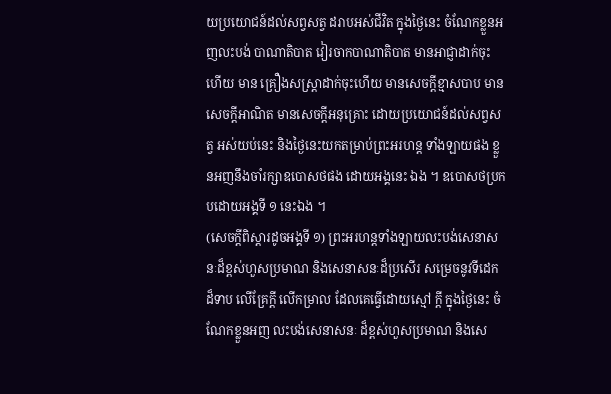យប្រយោជន៍ដល់សព្វសត្វ ដរាបអស់ជីវិត ក្នុងថ្ងៃនេះ ចំណែកខ្លួនអញលះបង់ បាណាតិបាត វៀរចាកបាណាតិបាត មានអាជ្ញាដាក់ចុះហើយ មាន គ្រឿងសស្រ្តាដាក់ចុះហើយ មានសេចក្តីខ្មាសបាប មានសេចក្តីអាណិត មានសេចក្តីអនុគ្រោះ ដោយប្រយោជន៍ដល់សព្វសត្វ អស់យប់នេះ និងថ្ងៃនេះយកតម្រាប់ព្រះអរហន្ត ទាំងឡាយផង ខ្លួនអញនឹងចាំរក្សាឧបោសថផង ដោយអង្គនេះ ឯង ។ ឧបោសថប្រកបដោយអង្គទី ១ នេះឯង ។
(សេចក្តីពិស្តារដូចអង្គទី ១) ព្រះអរហន្តទាំងឡាយលះបង់សេនាសនៈដ៏ខ្ពស់ហួសប្រមាណ និងសេនាសនៈដ៏ប្រសើរ សម្រេចនូវទីដេកដ៏ទាប លើគ្រែក្តី លើកម្រាល ដែលគេធ្វើដោយស្មៅ ក្តី ក្នុងថ្ងៃនេះ ចំណែកខ្លួនអញ លះបង់សេនាសនៈ ដ៏ខ្ពស់ហួសប្រមាណ និងសេ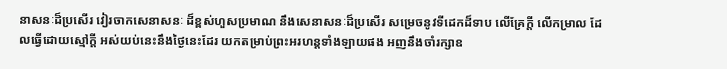នាសនៈដ៏ប្រសើរ វៀរចាកសេនាសនៈ ដ៏ខ្ពស់ហួសប្រមាណ នឹងសេនាសនៈដ៏ប្រសើរ សម្រេចនូវទីដេកដ៏ទាប លើគ្រែក្តី លើកម្រាល ដែលធ្វើដោយស្មៅក្តី អស់យប់នេះនឹងថ្ងៃនេះដែរ យកតម្រាប់ព្រះអរហន្តទាំងឡាយផង អញនឹងចាំរក្សាឧ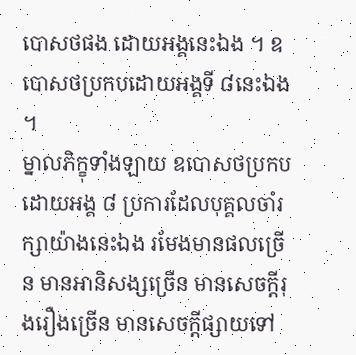បោសថផង ដោយអង្គនេះឯង ។ ឧបោសថប្រកបដោយអង្គទី ៨នេះឯង ។
ម្នាលភិក្ខុទាំងឡាយ ឧបោសថប្រកបដោយអង្គ ៨ ប្រការដែលបុគ្គលចាំរក្សាយ៉ាងនេះឯង រមែងមានផលច្រើន មានអានិសង្សច្រើន មានសេចក្តីរុងរឿងច្រើន មានសេចក្តីផ្សាយទៅ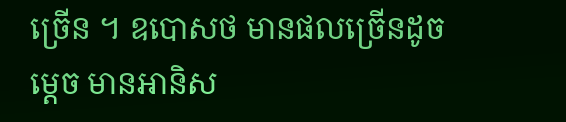ច្រើន ។ ឧបោសថ មានផលច្រើនដូចម្តេច មានអានិស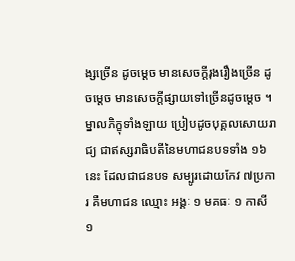ង្សច្រើន ដូចម្តេច មានសេចក្តីរុងរឿងច្រើន ដូចម្តេច មានសេចក្តីផ្សាយទៅច្រើនដូចម្តេច ។ ម្នាលភិក្ខុទាំងឡាយ ប្រៀបដូចបុគ្គលសោយរាជ្យ ជាឥស្សរាធិបតីនៃមហាជនបទទាំង ១៦ នេះ ដែលជាជនបទ សម្បូរដោយកែវ ៧ប្រការ គឺមហាជន ឈ្មោះ អង្គៈ ១ មគធៈ ១ កាសី ១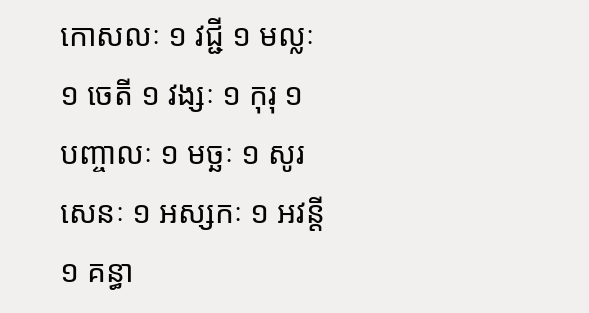កោសលៈ ១ វជ្ជី ១ មល្លៈ ១ ចេតី ១ វង្សៈ ១ កុរុ ១ បញ្ចាលៈ ១ មច្ឆៈ ១ សូរសេនៈ ១ អស្សកៈ ១ អវន្តី ១ គន្ធា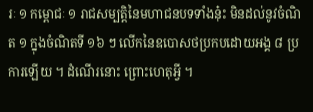រៈ ១ កម្ពោជៈ ១ រាជសម្បត្តិនៃមហាជនបទទាំងនុ៎ះ មិនដល់នូវចំណិត ១ ក្នុងចំណិតទី ១៦ ៗ លើកនៃឧបោសថប្រកបដោយអង្គ ៨ ប្រការឡើយ ។ ដំណើរនោះ ព្រោះហេតុអ្វី ។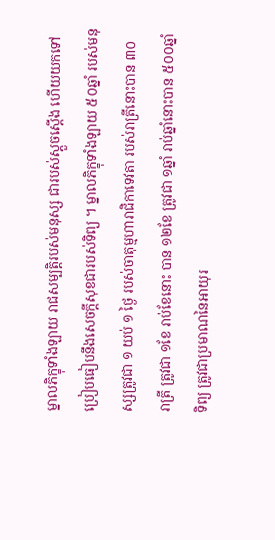ម្នាលភិក្ខុទាំងឡាយ រាជសម្បត្តិរបស់មនុស្ស ជារបស់ស្តួចស្តើង ហើយយកទៅប្រៀបធៀបនឹងសេចក្តីសុខជារបស់ទិព្យ ។ ម្នាលភិក្ខុទាំងឡាយ ៥០ឆ្នាំ របស់មនុស្សត្រូវជា ១ យប់ ១ ថ្ងៃ របស់ចាតុម្មហារាជិកាទេវតា របស់រាត្រីនោះបាន ៣០ រាត្រី ត្រូវជា ១ខែ រាប់ខែនោះ បាន ១២ខែ ត្រូវជា ១ឆ្នាំ រាប់ឆ្នាំនោះបាន ៥០០ឆ្នាំទិព្យ ត្រូវជាប្រមាណនៃអាយុរ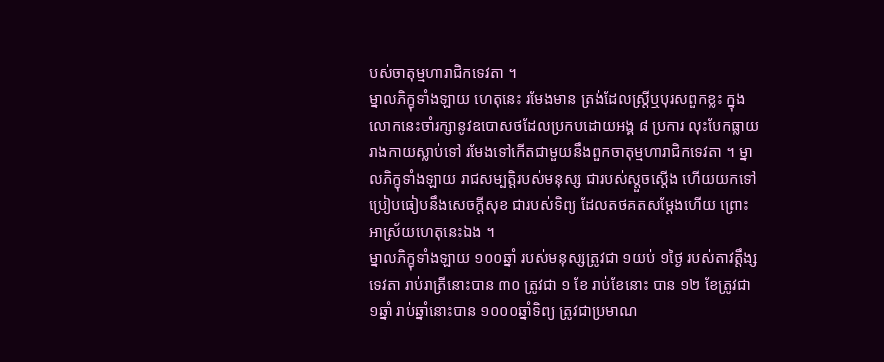បស់ចាតុម្មហារាជិកទេវតា ។
ម្នាលភិក្ខុទាំងឡាយ ហេតុនេះ រមែងមាន ត្រង់ដែលស្រ្តីឬបុរសពួកខ្លះ ក្នុងលោកនេះចាំរក្សានូវឧបោសថដែលប្រកបដោយអង្គ ៨ ប្រការ លុះបែកធ្លាយរាងកាយស្លាប់ទៅ រមែងទៅកើតជាមួយនឹងពួកចាតុម្មហារាជិកទេវតា ។ ម្នាលភិក្ខុទាំងឡាយ រាជសម្បត្តិរបស់មនុស្ស ជារបស់ស្តួចស្តើង ហើយយកទៅប្រៀបធៀបនឹងសេចក្តីសុខ ជារបស់ទិព្យ ដែលតថគតសម្តែងហើយ ព្រោះអាស្រ័យហេតុនេះឯង ។
ម្នាលភិក្ខុទាំងឡាយ ១០០ឆ្នាំ របស់មនុស្សត្រូវជា ១យប់ ១ថ្ងៃ របស់តាវត្តឹង្សទេវតា រាប់រាត្រីនោះបាន ៣០ ត្រូវជា ១ ខែ រាប់ខែនោះ បាន ១២ ខែត្រូវជា ១ឆ្នាំ រាប់ឆ្នាំនោះបាន ១០០០ឆ្នាំទិព្យ ត្រូវជាប្រមាណ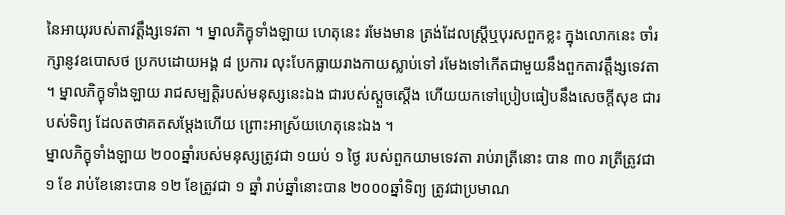នៃអាយុរបស់តាវត្តឹង្សទេវតា ។ ម្នាលភិក្ខុទាំងឡាយ ហេតុនេះ រមែងមាន ត្រង់ដែលស្ត្រីឬបុរសពួកខ្លះ ក្នុងលោកនេះ ចាំរក្សានូវឧបោសថ ប្រកបដោយអង្គ ៨ ប្រការ លុះបែកធ្លាយរាងកាយស្លាប់ទៅ រមែងទៅកើតជាមួយនឹងពួកតាវត្តឹង្សទេវតា ។ ម្នាលភិក្ខុទាំងឡាយ រាជសម្បត្តិរបស់មនុស្សនេះឯង ជារបស់ស្តួចស្តើង ហើយយកទៅប្រៀបធៀបនឹងសេចក្តីសុខ ជារបស់ទិព្យ ដែលតថាគតសម្តែងហើយ ព្រោះអាស្រ័យហេតុនេះឯង ។
ម្នាលភិក្ខុទាំងឡាយ ២០០ឆ្នាំរបស់មនុស្សត្រូវជា ១យប់ ១ ថ្ងៃ របស់ពួកយាមទេវតា រាប់រាត្រីនោះ បាន ៣០ រាត្រីត្រូវជា ១ ខែ រាប់ខែនោះបាន ១២ ខែត្រូវជា ១ ឆ្នាំ រាប់ឆ្នាំនោះបាន ២០០០ឆ្នាំទិព្យ ត្រូវជាប្រមាណ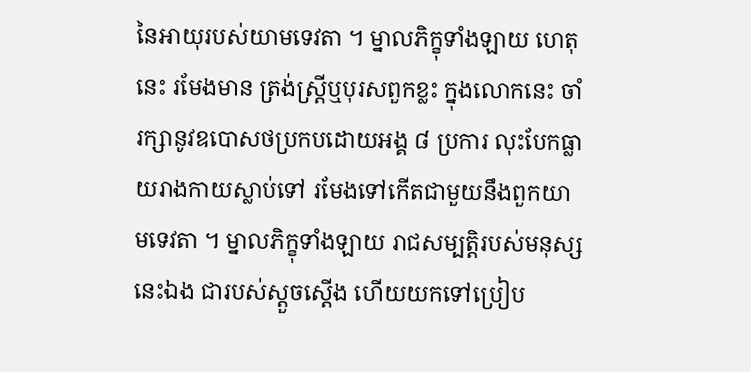នៃអាយុរបស់យាមទេវតា ។ ម្នាលភិក្ខុទាំងឡាយ ហេតុនេះ រមែងមាន ត្រង់ស្ត្រីឬបុរសពួកខ្លះ ក្នុងលោកនេះ ចាំរក្សានូវឧបោសថប្រកបដោយអង្គ ៨ ប្រការ លុះបែកធ្លាយរាងកាយស្លាប់ទៅ រមែងទៅកើតជាមួយនឹងពួកយាមទេវតា ។ ម្នាលភិក្ខុទាំងឡាយ រាជសម្បត្តិរបស់មនុស្សនេះឯង ជារបស់ស្តួចស្តើង ហើយយកទៅប្រៀប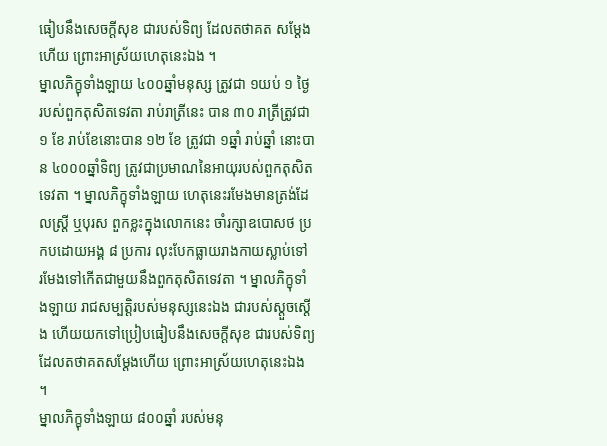ធៀបនឹងសេចក្តីសុខ ជារបស់ទិព្យ ដែលតថាគត សម្តែងហើយ ព្រោះអាស្រ័យហេតុនេះឯង ។
ម្នាលភិក្ខុទាំងឡាយ ៤០០ឆ្នាំមនុស្ស ត្រូវជា ១យប់ ១ ថ្ងៃ របស់ពួកតុសិតទេវតា រាប់រាត្រីនេះ បាន ៣០ រាត្រីត្រូវជា ១ ខែ រាប់ខែនោះបាន ១២ ខែ ត្រូវជា ១ឆ្នាំ រាប់ឆ្នាំ នោះបាន ៤០០០ឆ្នាំទិព្យ ត្រូវជាប្រមាណនៃអាយុរបស់ពួកតុសិតទេវតា ។ ម្នាលភិក្ខុទាំងឡាយ ហេតុនេះរមែងមានត្រង់ដែលស្រ្តី ឬបុរស ពួកខ្លះក្នុងលោកនេះ ចាំរក្សាឧបោសថ ប្រកបដោយអង្គ ៨ ប្រការ លុះបែកធ្លាយរាងកាយស្លាប់ទៅ រមែងទៅកើតជាមួយនឹងពួកតុសិតទេវតា ។ ម្នាលភិក្ខុទាំងឡាយ រាជសម្បត្តិរបស់មនុស្សនេះឯង ជារបស់ស្តួចស្តើង ហើយយកទៅប្រៀបធៀបនឹងសេចក្តីសុខ ជារបស់ទិព្យ ដែលតថាគតសម្តែងហើយ ព្រោះអាស្រ័យហេតុនេះឯង ។
ម្នាលភិក្ខុទាំងឡាយ ៨០០ឆ្នាំ របស់មនុ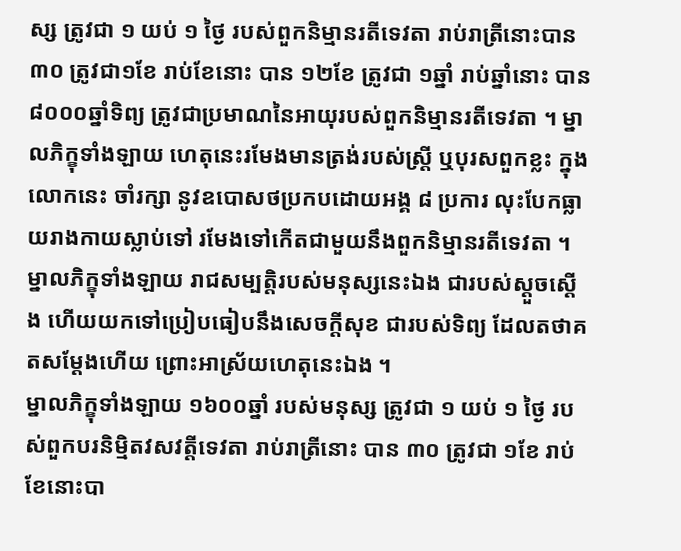ស្ស ត្រូវជា ១ យប់ ១ ថ្ងៃ របស់ពួកនិម្មានរតីទេវតា រាប់រាត្រីនោះបាន ៣០ ត្រូវជា១ខែ រាប់ខែនោះ បាន ១២ខែ ត្រូវជា ១ឆ្នាំ រាប់ឆ្នាំនោះ បាន ៨០០០ឆ្នាំទិព្យ ត្រូវជាប្រមាណនៃអាយុរបស់ពួកនិម្មានរតីទេវតា ។ ម្នាលភិក្ខុទាំងឡាយ ហេតុនេះរមែងមានត្រង់របស់ស្រ្តី ឬបុរសពួកខ្លះ ក្នុងលោកនេះ ចាំរក្សា នូវឧបោសថប្រកបដោយអង្គ ៨ ប្រការ លុះបែកធ្លាយរាងកាយស្លាប់ទៅ រមែងទៅកើតជាមួយនឹងពួកនិម្មានរតីទេវតា ។ ម្នាលភិក្ខុទាំងឡាយ រាជសម្បត្តិរបស់មនុស្សនេះឯង ជារបស់ស្តួចស្តើង ហើយយកទៅប្រៀបធៀបនឹងសេចក្តីសុខ ជារបស់ទិព្យ ដែលតថាគតសម្តែងហើយ ព្រោះអាស្រ័យហេតុនេះឯង ។
ម្នាលភិក្ខុទាំងឡាយ ១៦០០ឆ្នាំ របស់មនុស្ស ត្រូវជា ១ យប់ ១ ថ្ងៃ របស់ពួកបរនិមិ្មតវសវត្តីទេវតា រាប់រាត្រីនោះ បាន ៣០ ត្រូវជា ១ខែ រាប់ខែនោះបា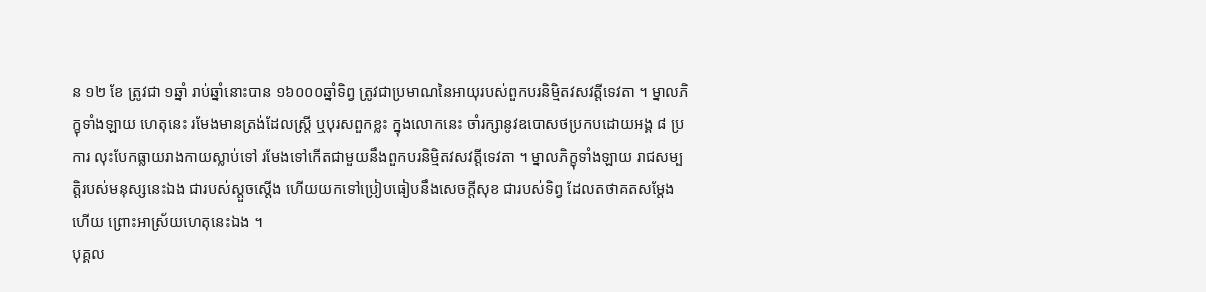ន ១២ ខែ ត្រូវជា ១ឆ្នាំ រាប់ឆ្នាំនោះបាន ១៦០០០ឆ្នាំទិព្វ ត្រូវជាប្រមាណនៃអាយុរបស់ពួកបរនិម្មិតវសវត្តីទេវតា ។ ម្នាលភិក្ខុទាំងឡាយ ហេតុនេះ រមែងមានត្រង់ដែលស្ត្រី ឬបុរសពួកខ្លះ ក្នុងលោកនេះ ចាំរក្សានូវឧបោសថប្រកបដោយអង្គ ៨ ប្រការ លុះបែកធ្លាយរាងកាយស្លាប់ទៅ រមែងទៅកើតជាមួយនឹងពួកបរនិម្មិតវសវត្តីទេវតា ។ ម្នាលភិក្ខុទាំងឡាយ រាជសម្បត្តិរបស់មនុស្សនេះឯង ជារបស់ស្តួចស្តើង ហើយយកទៅប្រៀបធៀបនឹងសេចក្តីសុខ ជារបស់ទិព្វ ដែលតថាគតសម្តែងហើយ ព្រោះអាស្រ័យហេតុនេះឯង ។
បុគ្គល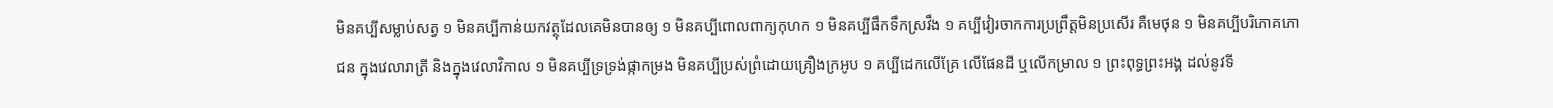មិនគប្បីសម្លាប់សត្វ ១ មិនគប្បីកាន់យកវត្ថុដែលគេមិនបានឲ្យ ១ មិនគប្បីពោលពាក្យកុហក ១ មិនគប្បីផឹកទឹកស្រវឹង ១ គប្បីវៀរចាកការប្រព្រឹត្តមិនប្រសើរ គឺមេថុន ១ មិនគប្បីបរិភោគភោជន ក្នុងវេលារាត្រី និងក្នុងវេលាវិកាល ១ មិនគប្បីទ្រទ្រង់ផ្កាកម្រង មិនគប្បីប្រស់ព្រំដោយគ្រឿងក្រអូប ១ គប្បីដេកលើគ្រែ លើផែនដី ឬលើកម្រាល ១ ព្រះពុទ្ធព្រះអង្គ ដល់នូវទី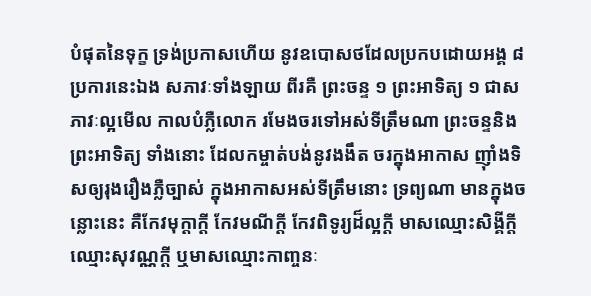បំផុតនៃទុក្ខ ទ្រង់ប្រកាសហើយ នូវឧបោសថដែលប្រកបដោយអង្គ ៨ ប្រការនេះឯង សភាវៈទាំងឡាយ ពីរគឺ ព្រះចន្ទ ១ ព្រះអាទិត្យ ១ ជាសភាវៈល្អមើល កាលបំភ្លឺលោក រមែងចរទៅអស់ទីត្រឹមណា ព្រះចន្ទនិងព្រះអាទិត្យ ទាំងនោះ ដែលកម្ចាត់បង់នូវងងឹត ចរក្នុងអាកាស ញ៉ាំងទិសឲ្យរុងរឿងភ្លឺច្បាស់ ក្នុងអាកាសអស់ទីត្រឹមនោះ ទ្រព្យណា មានក្នុងចន្លោះនេះ គឺកែវមុក្តាក្តី កែវមណីក្តី កែវពិទូរ្យដ៏ល្អក្តី មាសឈ្មោះសិង្គីក្តី ឈ្មោះសុវណ្ណក្តី ឬមាសឈ្មោះកាញ្ចនៈ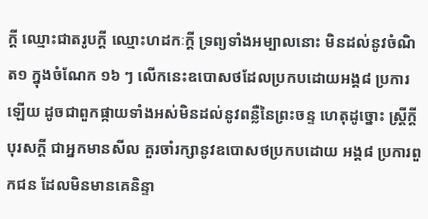ក្តី ឈ្មោះជាតរូបក្តី ឈ្មោះហដកៈក្តី ទ្រព្យទាំងអម្បាលនោះ មិនដល់នូវចំណិត១ ក្នុងចំណែក ១៦ ៗ លើកនេះឧបោសថដែលប្រកបដោយអង្គ៨ ប្រការឡើយ ដូចជាពួកផ្កាយទាំងអស់មិនដល់នូវពន្លឺនៃព្រះចន្ទ ហេតុដូច្នោះ ស្រ្តីក្តី បុរសក្តី ជាអ្នកមានសីល គួរចាំរក្សានូវឧបោសថប្រកបដោយ អង្គ៨ ប្រការពួកជន ដែលមិនមានគេនិន្ទា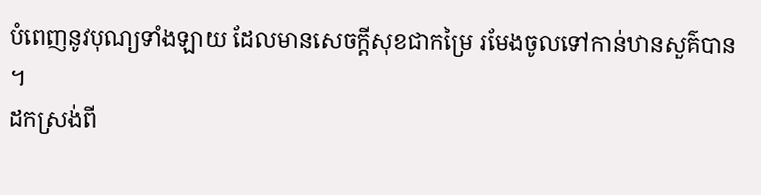បំពេញនូវបុណ្យទាំងឡាយ ដែលមានសេចក្តីសុខជាកម្រៃ រមែងចូលទៅកាន់ឋានសួគ៌បាន ។
ដកស្រង់ពី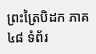ព្រះត្រៃបិដក ភាគ៤៨ ទំព័រ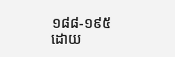១៨៨-១៩៥
ដោយ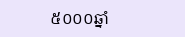៥០០០ឆ្នាំ